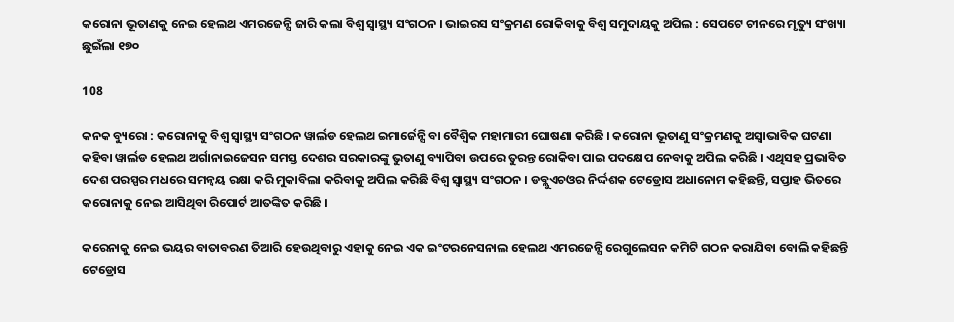କରୋନା ଭୂତାଣକୁ ନେଇ ହେଲଥ ଏମରଜେନ୍ସି ଜାରି କଲା ବିଶ୍ୱ ସ୍ୱାସ୍ଥ୍ୟ ସଂଗଠନ । ଭାଇରସ ସଂକ୍ରମଣ ରୋକିବାକୁ ବିଶ୍ୱ ସମୁଦାୟକୁ ଅପିଲ : ସେପଟେ ଚୀନରେ ମୃତ୍ୟୁ ସଂଖ୍ୟା ଛୁଇଁଲା ୧୭୦

108

କନକ ବ୍ୟୁରୋ : କରୋନାକୁ ବିଶ୍ୱ ସ୍ୱାସ୍ଥ୍ୟ ସଂଗଠନ ୱାର୍ଲଡ ହେଲଥ ଇମାର୍ଜେନ୍ସି ବା ବୈଶ୍ୱିକ ମହାମାରୀ ଘୋଷଣା କରିଛି । କରୋନା ଭୂତାଣୁ ସଂକ୍ରମଣକୁ ଅସ୍ୱାଭାବିକ ଘଟଣା କହିବା ୱାର୍ଲଡ ହେଲଥ ଅର୍ଗାନାଇଜେସନ ସମସ୍ତ ଦେଶର ସରକାରଙ୍କୁ ଭୁତାଣୁ ବ୍ୟାପିବା ଉପରେ ତୁରନ୍ତ ରୋକିବା ପାଇ ପଦକ୍ଷେପ ନେବାକୁ ଅପିଲ କରିଛି । ଏଥିସହ ପ୍ରଭାବିତ ଦେଶ ପରସ୍ପର ମଧରେ ସମନ୍ୱୟ ରକ୍ଷା କରି ମୁକାବିଲା କରିବାକୁ ଅପିଲ କରିଛି ବିଶ୍ୱ ସ୍ୱାସ୍ଥ୍ୟ ସଂଗଠନ । ଡବ୍ଲୁଏଚଓର ନିର୍ଦ୍ଦଶକ ଟେଡ୍ରୋସ ଅଧାନୋମ କହିଛନ୍ତି, ସପ୍ତାହ ଭିତରେ କରୋନାକୁ ନେଇ ଆସିଥିବା ରିପୋର୍ଟ ଆତଙ୍କିତ କରିଛି ।

କରେନାକୁ ନେଇ ଭୟର ବାତାବରଣ ତିଆରି ହେଉଥିବାରୁ ଏହାକୁ ନେଇ ଏକ ଇଂଟରନେସନାଲ ହେଲଥ ଏମରଜେନ୍ସି ରେଗୁଲେସନ କମିଟି ଗଠନ କରାଯିବା ବୋଲି କହିଛନ୍ତି ଟେଡ୍ରୋସ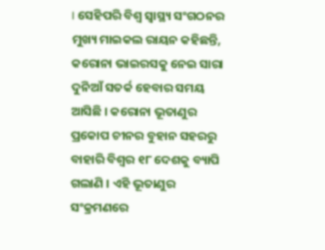। ସେହିପରି ବିଶ୍ୱ ସ୍ୱାସ୍ଥ୍ୟ ସଂଗଠନର ମୁଖ୍ୟ ମାଇକଲ ରାୟନ କହିଛନ୍ତି, କରୋନା ଭାଇରସକୁ ନେଇ ସାରା ଦୁନିଆଁ ସତର୍କ ହେବାର ସମୟ ଆସିଛି । କରୋନା ଭୂତାଣୁର ପ୍ରକୋପ ଚୀନର ବୁହାନ ସହରରୁ ବାହାରି ବିଶ୍ୱର ୧୮ ଦେଶକୁ ବ୍ୟାପି ଗଲାଣି । ଏହି ଭୂତାଣୁର ସଂକ୍ରମଣରେ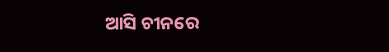ଆସି ଚୀନରେ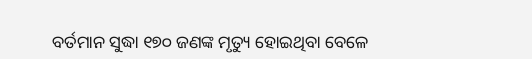ବର୍ତମାନ ସୁଦ୍ଧା ୧୭୦ ଜଣଙ୍କ ମୃତ୍ୟୁ ହୋଇଥିବା ବେଳେ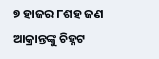୭ ହାଜର ୮ଶହ ଜଣ ଆକ୍ରାନ୍ତଙ୍କୁ ଚିହ୍ନଟ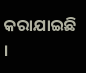କରାଯାଇଛି ।